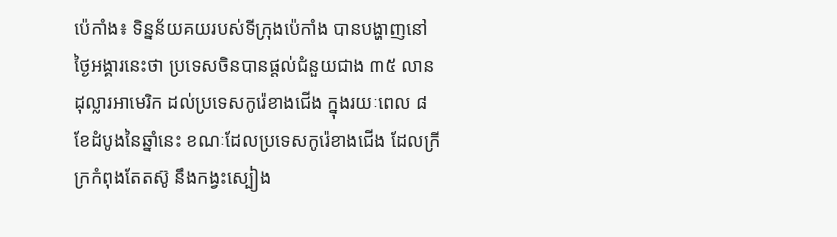ប៉េកាំង៖ ទិន្នន័យគយរបស់ទីក្រុងប៉េកាំង បានបង្ហាញនៅថ្ងៃអង្គារនេះថា ប្រទេសចិនបានផ្តល់ជំនួយជាង ៣៥ លានដុល្លារអាមេរិក ដល់ប្រទេសកូរ៉េខាងជើង ក្នុងរយៈពេល ៨ ខែដំបូងនៃឆ្នាំនេះ ខណៈដែលប្រទេសកូរ៉េខាងជើង ដែលក្រីក្រកំពុងតែតស៊ូ នឹងកង្វះស្បៀង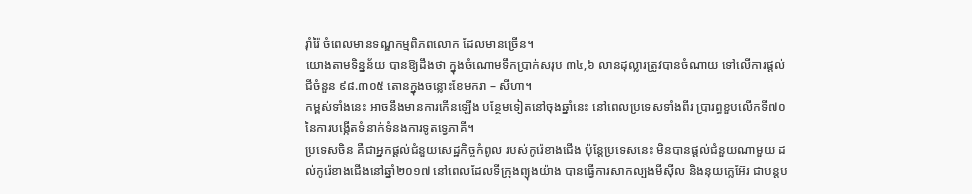រ៉ាំរ៉ៃ ចំពេលមានទណ្ឌកម្មពិភពលោក ដែលមានច្រើន។
យោងតាមទិន្នន័យ បានឱ្យដឹងថា ក្នុងចំណោមទឹកប្រាក់សរុប ៣៤,៦ លានដុល្លារត្រូវបានចំណាយ ទៅលើការផ្តល់ជីចំនួន ៩៨.៣០៥ តោនក្នុងចន្លោះខែមករា – សីហា។
កម្ពស់ទាំងនេះ អាចនឹងមានការកើនឡើង បន្ថែមទៀតនៅចុងឆ្នាំនេះ នៅពេលប្រទេសទាំងពីរ ប្រារព្ធខួបលើកទី៧០ នៃការបង្កើតទំនាក់ទំនងការទូតទ្វេភាគី។
ប្រទេសចិន គឺជាអ្នកផ្តល់ជំនួយសេដ្ឋកិច្ចកំពូល របស់កូរ៉េខាងជើង ប៉ុន្តែប្រទេសនេះ មិនបានផ្តល់ជំនួយណាមួយ ដល់កូរ៉េខាងជើងនៅឆ្នាំ២០១៧ នៅពេលដែលទីក្រុងព្យុងយ៉ាង បានធ្វើការសាកល្បងមីស៊ីល និងនុយក្លេអ៊ែរ ជាបន្តប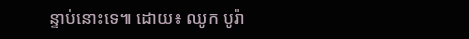ន្ទាប់នោះទេ៕ ដោយ៖ ឈូក បូរ៉ា